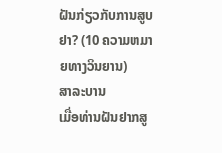ຝັນກ່ຽວກັບການສູບຢາ? (10 ຄວາມຫມາຍທາງວິນຍານ)
ສາລະບານ
ເມື່ອທ່ານຝັນຢາກສູ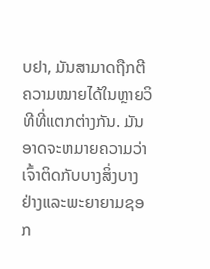ບຢາ, ມັນສາມາດຖືກຕີຄວາມໝາຍໄດ້ໃນຫຼາຍວິທີທີ່ແຕກຕ່າງກັນ. ມັນອາດຈະຫມາຍຄວາມວ່າເຈົ້າຕິດກັບບາງສິ່ງບາງຢ່າງແລະພະຍາຍາມຊອກ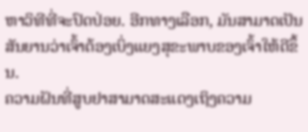ຫາວິທີທີ່ຈະປົດປ່ອຍ. ອີກທາງເລືອກ, ມັນສາມາດເປັນສັນຍານວ່າເຈົ້າຕ້ອງເບິ່ງແຍງສຸຂະພາບຂອງເຈົ້າໃຫ້ດີຂຶ້ນ.
ຄວາມຝັນທີ່ສູບຢາສາມາດສະແດງເຖິງຄວາມ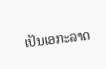ເປັນເອກະລາດ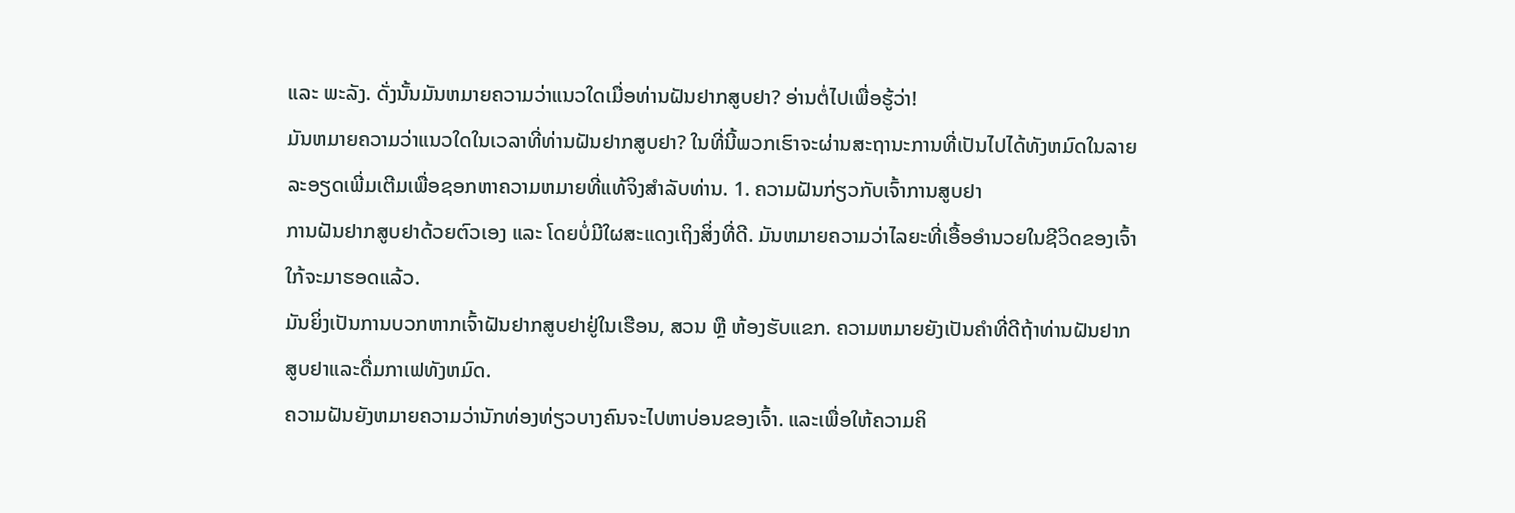ແລະ ພະລັງ. ດັ່ງນັ້ນມັນຫມາຍຄວາມວ່າແນວໃດເມື່ອທ່ານຝັນຢາກສູບຢາ? ອ່ານຕໍ່ໄປເພື່ອຮູ້ວ່າ!
ມັນຫມາຍຄວາມວ່າແນວໃດໃນເວລາທີ່ທ່ານຝັນຢາກສູບຢາ? ໃນທີ່ນີ້ພວກເຮົາຈະຜ່ານສະຖານະການທີ່ເປັນໄປໄດ້ທັງຫມົດໃນລາຍລະອຽດເພີ່ມເຕີມເພື່ອຊອກຫາຄວາມຫມາຍທີ່ແທ້ຈິງສໍາລັບທ່ານ. 1. ຄວາມຝັນກ່ຽວກັບເຈົ້າການສູບຢາ
ການຝັນຢາກສູບຢາດ້ວຍຕົວເອງ ແລະ ໂດຍບໍ່ມີໃຜສະແດງເຖິງສິ່ງທີ່ດີ. ມັນຫມາຍຄວາມວ່າໄລຍະທີ່ເອື້ອອໍານວຍໃນຊີວິດຂອງເຈົ້າໃກ້ຈະມາຮອດແລ້ວ.
ມັນຍິ່ງເປັນການບວກຫາກເຈົ້າຝັນຢາກສູບຢາຢູ່ໃນເຮືອນ, ສວນ ຫຼື ຫ້ອງຮັບແຂກ. ຄວາມຫມາຍຍັງເປັນຄໍາທີ່ດີຖ້າທ່ານຝັນຢາກສູບຢາແລະດື່ມກາເຟທັງຫມົດ.
ຄວາມຝັນຍັງຫມາຍຄວາມວ່ານັກທ່ອງທ່ຽວບາງຄົນຈະໄປຫາບ່ອນຂອງເຈົ້າ. ແລະເພື່ອໃຫ້ຄວາມຄິ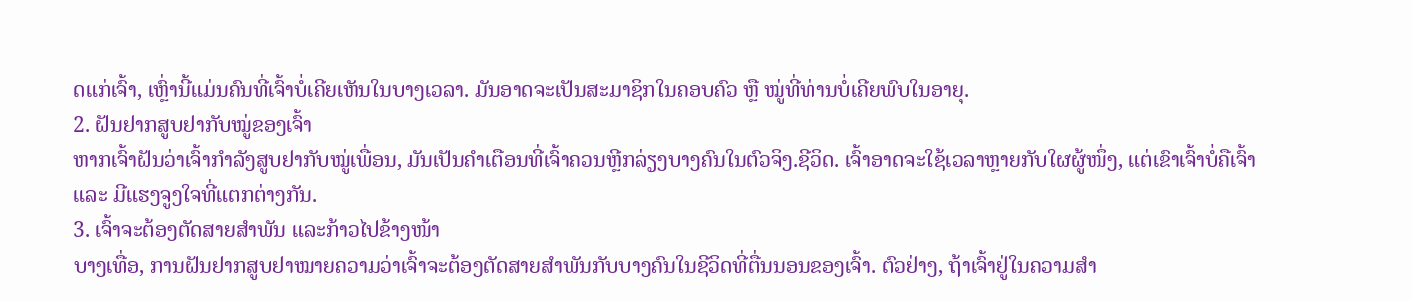ດແກ່ເຈົ້າ, ເຫຼົ່ານີ້ແມ່ນຄົນທີ່ເຈົ້າບໍ່ເຄີຍເຫັນໃນບາງເວລາ. ມັນອາດຈະເປັນສະມາຊິກໃນຄອບຄົວ ຫຼື ໝູ່ທີ່ທ່ານບໍ່ເຄີຍພົບໃນອາຍຸ.
2. ຝັນຢາກສູບຢາກັບໝູ່ຂອງເຈົ້າ
ຫາກເຈົ້າຝັນວ່າເຈົ້າກຳລັງສູບຢາກັບໝູ່ເພື່ອນ, ມັນເປັນຄຳເຕືອນທີ່ເຈົ້າຄວນຫຼີກລ່ຽງບາງຄົນໃນຕົວຈິງ.ຊີວິດ. ເຈົ້າອາດຈະໃຊ້ເວລາຫຼາຍກັບໃຜຜູ້ໜຶ່ງ, ແຕ່ເຂົາເຈົ້າບໍ່ຄືເຈົ້າ ແລະ ມີແຮງຈູງໃຈທີ່ແຕກຕ່າງກັນ.
3. ເຈົ້າຈະຕ້ອງຕັດສາຍສຳພັນ ແລະກ້າວໄປຂ້າງໜ້າ
ບາງເທື່ອ, ການຝັນຢາກສູບຢາໝາຍຄວາມວ່າເຈົ້າຈະຕ້ອງຕັດສາຍສຳພັນກັບບາງຄົນໃນຊີວິດທີ່ຕື່ນນອນຂອງເຈົ້າ. ຕົວຢ່າງ, ຖ້າເຈົ້າຢູ່ໃນຄວາມສຳ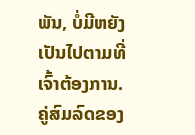ພັນ, ບໍ່ມີຫຍັງເປັນໄປຕາມທີ່ເຈົ້າຕ້ອງການ.
ຄູ່ສົມລົດຂອງ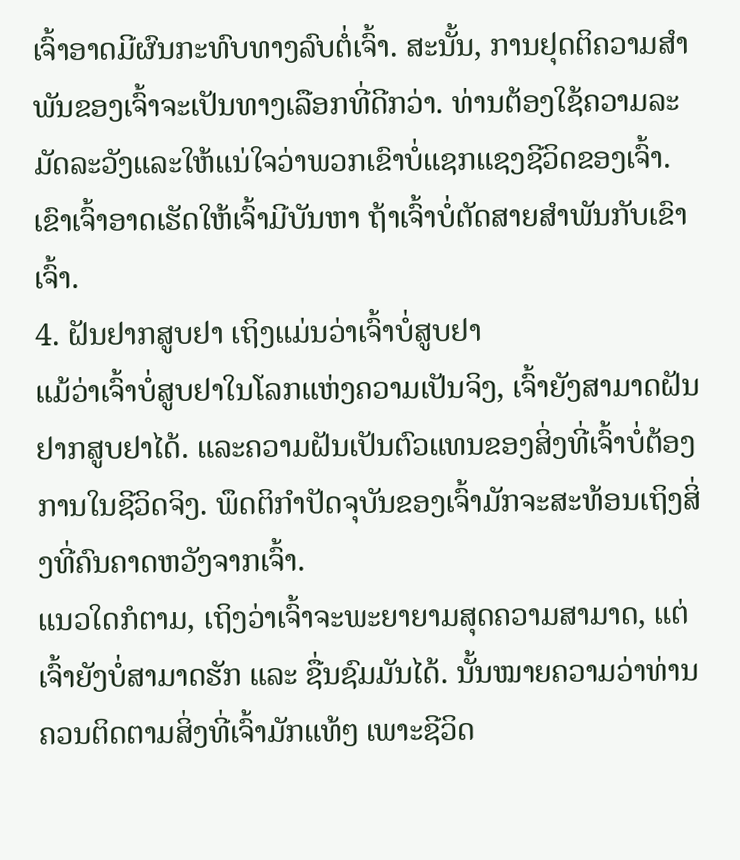ເຈົ້າອາດມີຜົນກະທົບທາງລົບຕໍ່ເຈົ້າ. ສະນັ້ນ, ການຢຸດຕິຄວາມສຳພັນຂອງເຈົ້າຈະເປັນທາງເລືອກທີ່ດີກວ່າ. ທ່ານຕ້ອງໃຊ້ຄວາມລະມັດລະວັງແລະໃຫ້ແນ່ໃຈວ່າພວກເຂົາບໍ່ແຊກແຊງຊີວິດຂອງເຈົ້າ. ເຂົາເຈົ້າອາດເຮັດໃຫ້ເຈົ້າມີບັນຫາ ຖ້າເຈົ້າບໍ່ຕັດສາຍສຳພັນກັບເຂົາເຈົ້າ.
4. ຝັນຢາກສູບຢາ ເຖິງແມ່ນວ່າເຈົ້າບໍ່ສູບຢາ
ແມ້ວ່າເຈົ້າບໍ່ສູບຢາໃນໂລກແຫ່ງຄວາມເປັນຈິງ, ເຈົ້າຍັງສາມາດຝັນຢາກສູບຢາໄດ້. ແລະຄວາມຝັນເປັນຕົວແທນຂອງສິ່ງທີ່ເຈົ້າບໍ່ຕ້ອງການໃນຊີວິດຈິງ. ພຶດຕິກຳປັດຈຸບັນຂອງເຈົ້າມັກຈະສະທ້ອນເຖິງສິ່ງທີ່ຄົນຄາດຫວັງຈາກເຈົ້າ.
ແນວໃດກໍຕາມ, ເຖິງວ່າເຈົ້າຈະພະຍາຍາມສຸດຄວາມສາມາດ, ແຕ່ເຈົ້າຍັງບໍ່ສາມາດຮັກ ແລະ ຊື່ນຊົມມັນໄດ້. ນັ້ນໝາຍຄວາມວ່າທ່ານຄວນຕິດຕາມສິ່ງທີ່ເຈົ້າມັກແທ້ໆ ເພາະຊີວິດ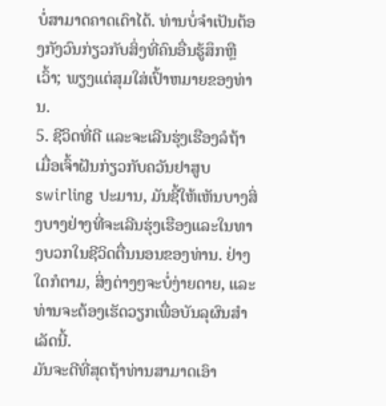ບໍ່ສາມາດຄາດເດົາໄດ້. ທ່ານບໍ່ຈໍາເປັນຕ້ອງກັງວົນກ່ຽວກັບສິ່ງທີ່ຄົນອື່ນຮູ້ສຶກຫຼືເວົ້າ; ພຽງແຕ່ສຸມໃສ່ເປົ້າຫມາຍຂອງທ່ານ.
5. ຊີວິດທີ່ດີ ແລະຈະເລີນຮຸ່ງເຮືອງລໍຖ້າ
ເມື່ອເຈົ້າຝັນກ່ຽວກັບຄວັນຢາສູບ swirling ປະມານ, ມັນຊີ້ໃຫ້ເຫັນບາງສິ່ງບາງຢ່າງທີ່ຈະເລີນຮຸ່ງເຮືອງແລະໃນທາງບວກໃນຊີວິດຕື່ນນອນຂອງທ່ານ. ຢ່າງໃດກໍຕາມ, ສິ່ງຕ່າງໆຈະບໍ່ງ່າຍດາຍ, ແລະທ່ານຈະຕ້ອງເຮັດວຽກເພື່ອບັນລຸຜົນສໍາເລັດນີ້.
ມັນຈະດີທີ່ສຸດຖ້າທ່ານສາມາດເອົາ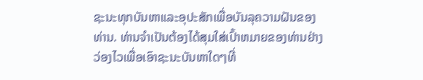ຊະນະທຸກບັນຫາແລະອຸປະສັກເພື່ອບັນລຸຄວາມຝັນຂອງທ່ານ. ທ່ານຈໍາເປັນຕ້ອງໄດ້ສຸມໃສ່ເປົ້າຫມາຍຂອງທ່ານຢ່າງວ່ອງໄວເພື່ອເອົາຊະນະບັນຫາໃດໆທີ່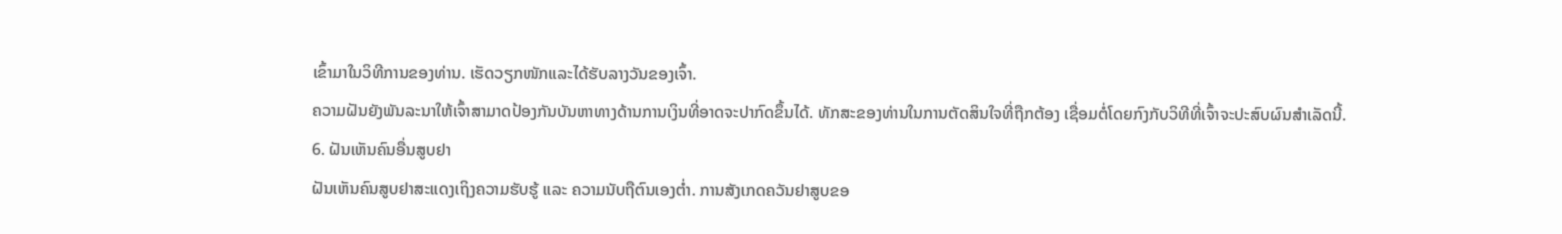ເຂົ້າມາໃນວິທີການຂອງທ່ານ. ເຮັດວຽກໜັກແລະໄດ້ຮັບລາງວັນຂອງເຈົ້າ.
ຄວາມຝັນຍັງພັນລະນາໃຫ້ເຈົ້າສາມາດປ້ອງກັນບັນຫາທາງດ້ານການເງິນທີ່ອາດຈະປາກົດຂຶ້ນໄດ້. ທັກສະຂອງທ່ານໃນການຕັດສິນໃຈທີ່ຖືກຕ້ອງ ເຊື່ອມຕໍ່ໂດຍກົງກັບວິທີທີ່ເຈົ້າຈະປະສົບຜົນສໍາເລັດນີ້.
6. ຝັນເຫັນຄົນອື່ນສູບຢາ
ຝັນເຫັນຄົນສູບຢາສະແດງເຖິງຄວາມຮັບຮູ້ ແລະ ຄວາມນັບຖືຕົນເອງຕໍ່າ. ການສັງເກດຄວັນຢາສູບຂອ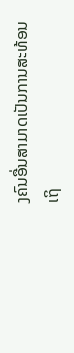ງຄົນອື່ນສາມາດເປັນການສະທ້ອນເຖິ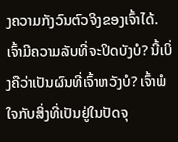ງຄວາມກັງວົນຕົວຈິງຂອງເຈົ້າໄດ້.
ເຈົ້າມີຄວາມລັບທີ່ຈະປິດບັງບໍ? ນີ້ເບິ່ງຄືວ່າເປັນຜົນທີ່ເຈົ້າຫວັງບໍ? ເຈົ້າພໍໃຈກັບສິ່ງທີ່ເປັນຢູ່ໃນປັດຈຸ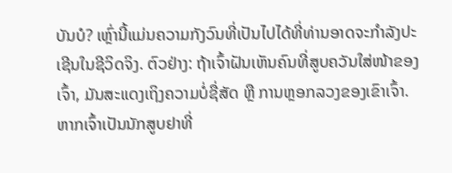ບັນບໍ? ເຫຼົ່ານີ້ແມ່ນຄວາມກັງວົນທີ່ເປັນໄປໄດ້ທີ່ທ່ານອາດຈະກໍາລັງປະເຊີນໃນຊີວິດຈິງ. ຕົວຢ່າງ: ຖ້າເຈົ້າຝັນເຫັນຄົນທີ່ສູບຄວັນໃສ່ໜ້າຂອງເຈົ້າ, ມັນສະແດງເຖິງຄວາມບໍ່ຊື່ສັດ ຫຼື ການຫຼອກລວງຂອງເຂົາເຈົ້າ.
ຫາກເຈົ້າເປັນນັກສູບຢາທີ່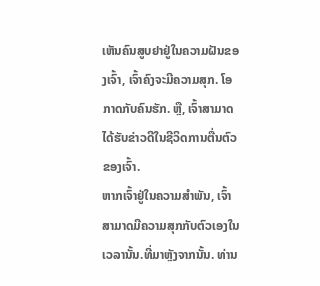ເຫັນຄົນສູບຢາຢູ່ໃນຄວາມຝັນຂອງເຈົ້າ, ເຈົ້າຄົງຈະມີຄວາມສຸກ. ໂອກາດກັບຄົນຮັກ. ຫຼື, ເຈົ້າສາມາດໄດ້ຮັບຂ່າວດີໃນຊີວິດການຕື່ນຕົວຂອງເຈົ້າ.
ຫາກເຈົ້າຢູ່ໃນຄວາມສຳພັນ, ເຈົ້າສາມາດມີຄວາມສຸກກັບຕົວເອງໃນເວລານັ້ນ.ທີ່ມາຫຼັງຈາກນັ້ນ. ທ່ານ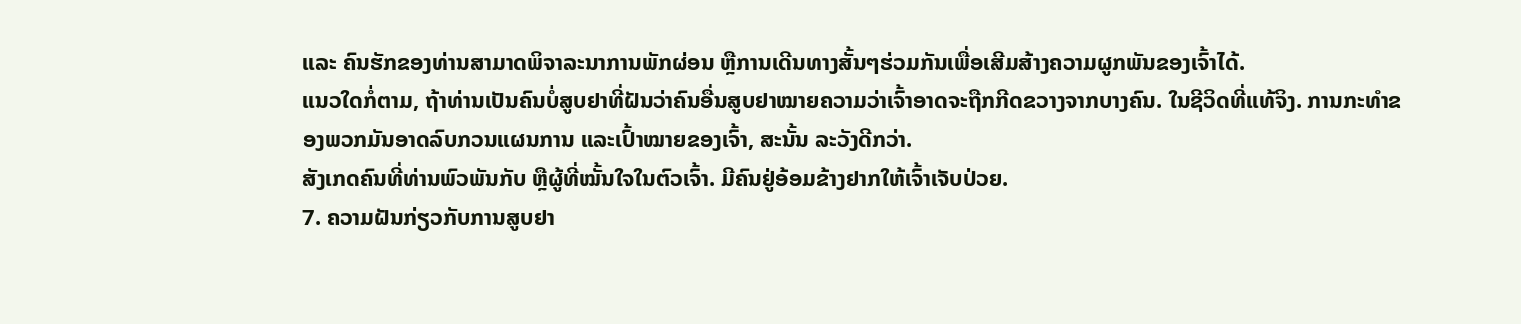ແລະ ຄົນຮັກຂອງທ່ານສາມາດພິຈາລະນາການພັກຜ່ອນ ຫຼືການເດີນທາງສັ້ນໆຮ່ວມກັນເພື່ອເສີມສ້າງຄວາມຜູກພັນຂອງເຈົ້າໄດ້.
ແນວໃດກໍ່ຕາມ, ຖ້າທ່ານເປັນຄົນບໍ່ສູບຢາທີ່ຝັນວ່າຄົນອື່ນສູບຢາໝາຍຄວາມວ່າເຈົ້າອາດຈະຖືກກີດຂວາງຈາກບາງຄົນ. ໃນຊີວິດທີ່ແທ້ຈິງ. ການກະທຳຂອງພວກມັນອາດລົບກວນແຜນການ ແລະເປົ້າໝາຍຂອງເຈົ້າ, ສະນັ້ນ ລະວັງດີກວ່າ.
ສັງເກດຄົນທີ່ທ່ານພົວພັນກັບ ຫຼືຜູ້ທີ່ໝັ້ນໃຈໃນຕົວເຈົ້າ. ມີຄົນຢູ່ອ້ອມຂ້າງຢາກໃຫ້ເຈົ້າເຈັບປ່ວຍ.
7. ຄວາມຝັນກ່ຽວກັບການສູບຢາ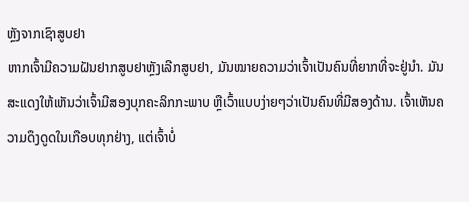ຫຼັງຈາກເຊົາສູບຢາ
ຫາກເຈົ້າມີຄວາມຝັນຢາກສູບຢາຫຼັງເລີກສູບຢາ, ມັນໝາຍຄວາມວ່າເຈົ້າເປັນຄົນທີ່ຍາກທີ່ຈະຢູ່ນຳ. ມັນສະແດງໃຫ້ເຫັນວ່າເຈົ້າມີສອງບຸກຄະລິກກະພາບ ຫຼືເວົ້າແບບງ່າຍໆວ່າເປັນຄົນທີ່ມີສອງດ້ານ. ເຈົ້າເຫັນຄວາມດຶງດູດໃນເກືອບທຸກຢ່າງ, ແຕ່ເຈົ້າບໍ່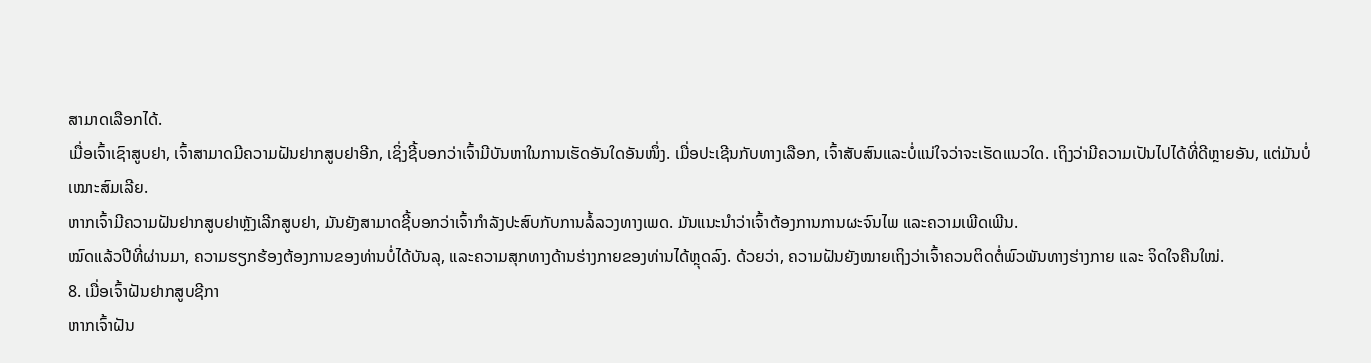ສາມາດເລືອກໄດ້.
ເມື່ອເຈົ້າເຊົາສູບຢາ, ເຈົ້າສາມາດມີຄວາມຝັນຢາກສູບຢາອີກ, ເຊິ່ງຊີ້ບອກວ່າເຈົ້າມີບັນຫາໃນການເຮັດອັນໃດອັນໜຶ່ງ. ເມື່ອປະເຊີນກັບທາງເລືອກ, ເຈົ້າສັບສົນແລະບໍ່ແນ່ໃຈວ່າຈະເຮັດແນວໃດ. ເຖິງວ່າມີຄວາມເປັນໄປໄດ້ທີ່ດີຫຼາຍອັນ, ແຕ່ມັນບໍ່ເໝາະສົມເລີຍ.
ຫາກເຈົ້າມີຄວາມຝັນຢາກສູບຢາຫຼັງເລີກສູບຢາ, ມັນຍັງສາມາດຊີ້ບອກວ່າເຈົ້າກຳລັງປະສົບກັບການລໍ້ລວງທາງເພດ. ມັນແນະນຳວ່າເຈົ້າຕ້ອງການການຜະຈົນໄພ ແລະຄວາມເພີດເພີນ.
ໝົດແລ້ວປີທີ່ຜ່ານມາ, ຄວາມຮຽກຮ້ອງຕ້ອງການຂອງທ່ານບໍ່ໄດ້ບັນລຸ, ແລະຄວາມສຸກທາງດ້ານຮ່າງກາຍຂອງທ່ານໄດ້ຫຼຸດລົງ. ດ້ວຍວ່າ, ຄວາມຝັນຍັງໝາຍເຖິງວ່າເຈົ້າຄວນຕິດຕໍ່ພົວພັນທາງຮ່າງກາຍ ແລະ ຈິດໃຈຄືນໃໝ່.
8. ເມື່ອເຈົ້າຝັນຢາກສູບຊີກາ
ຫາກເຈົ້າຝັນ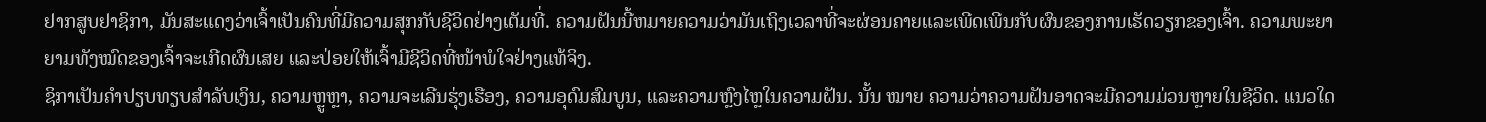ຢາກສູບຢາຊິກາ, ມັນສະແດງວ່າເຈົ້າເປັນຄົນທີ່ມີຄວາມສຸກກັບຊີວິດຢ່າງເຕັມທີ່. ຄວາມຝັນນີ້ຫມາຍຄວາມວ່າມັນເຖິງເວລາທີ່ຈະຜ່ອນຄາຍແລະເພີດເພີນກັບຜົນຂອງການເຮັດວຽກຂອງເຈົ້າ. ຄວາມພະຍາຍາມທັງໝົດຂອງເຈົ້າຈະເກີດຜົນເສຍ ແລະປ່ອຍໃຫ້ເຈົ້າມີຊີວິດທີ່ໜ້າພໍໃຈຢ່າງແທ້ຈິງ.
ຊິກາເປັນຄຳປຽບທຽບສຳລັບເງິນ, ຄວາມຫຼູຫຼາ, ຄວາມຈະເລີນຮຸ່ງເຮືອງ, ຄວາມອຸດົມສົມບູນ, ແລະຄວາມຫຼົງໄຫຼໃນຄວາມຝັນ. ນັ້ນ ໝາຍ ຄວາມວ່າຄວາມຝັນອາດຈະມີຄວາມມ່ວນຫຼາຍໃນຊີວິດ. ແນວໃດ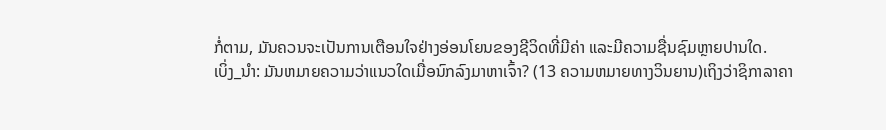ກໍ່ຕາມ, ມັນຄວນຈະເປັນການເຕືອນໃຈຢ່າງອ່ອນໂຍນຂອງຊີວິດທີ່ມີຄ່າ ແລະມີຄວາມຊື່ນຊົມຫຼາຍປານໃດ.
ເບິ່ງ_ນຳ: ມັນຫມາຍຄວາມວ່າແນວໃດເມື່ອນົກລົງມາຫາເຈົ້າ? (13 ຄວາມຫມາຍທາງວິນຍານ)ເຖິງວ່າຊິກາລາຄາ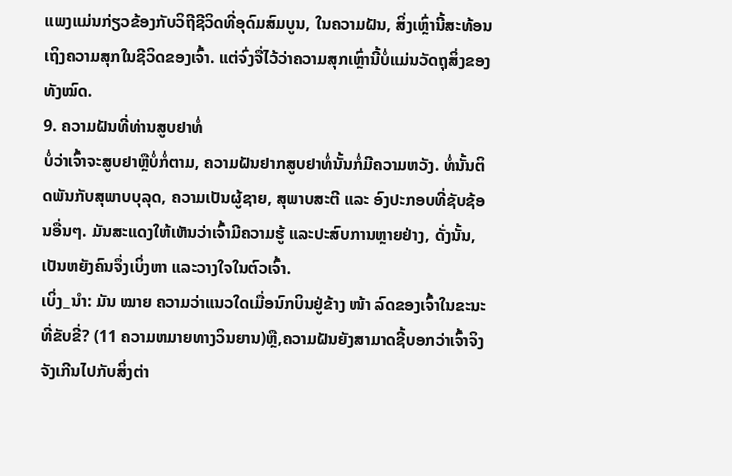ແພງແມ່ນກ່ຽວຂ້ອງກັບວິຖີຊີວິດທີ່ອຸດົມສົມບູນ, ໃນຄວາມຝັນ, ສິ່ງເຫຼົ່ານີ້ສະທ້ອນເຖິງຄວາມສຸກໃນຊີວິດຂອງເຈົ້າ. ແຕ່ຈົ່ງຈື່ໄວ້ວ່າຄວາມສຸກເຫຼົ່ານີ້ບໍ່ແມ່ນວັດຖຸສິ່ງຂອງທັງໝົດ.
9. ຄວາມຝັນທີ່ທ່ານສູບຢາທໍ່
ບໍ່ວ່າເຈົ້າຈະສູບຢາຫຼືບໍ່ກໍ່ຕາມ, ຄວາມຝັນຢາກສູບຢາທໍ່ນັ້ນກໍ່ມີຄວາມຫວັງ. ທໍ່ນັ້ນຕິດພັນກັບສຸພາບບຸລຸດ, ຄວາມເປັນຜູ້ຊາຍ, ສຸພາບສະຕີ ແລະ ອົງປະກອບທີ່ຊັບຊ້ອນອື່ນໆ. ມັນສະແດງໃຫ້ເຫັນວ່າເຈົ້າມີຄວາມຮູ້ ແລະປະສົບການຫຼາຍຢ່າງ, ດັ່ງນັ້ນ, ເປັນຫຍັງຄົນຈຶ່ງເບິ່ງຫາ ແລະວາງໃຈໃນຕົວເຈົ້າ.
ເບິ່ງ_ນຳ: ມັນ ໝາຍ ຄວາມວ່າແນວໃດເມື່ອນົກບິນຢູ່ຂ້າງ ໜ້າ ລົດຂອງເຈົ້າໃນຂະນະທີ່ຂັບຂີ່? (11 ຄວາມຫມາຍທາງວິນຍານ)ຫຼື,ຄວາມຝັນຍັງສາມາດຊີ້ບອກວ່າເຈົ້າຈິງຈັງເກີນໄປກັບສິ່ງຕ່າ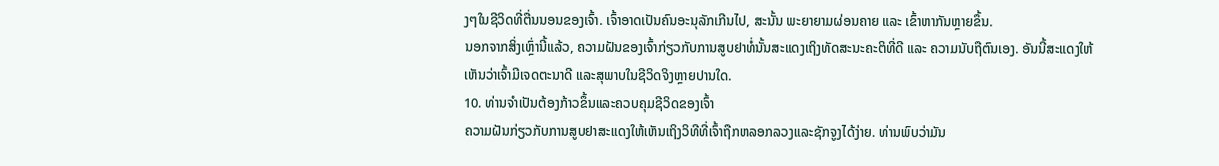ງໆໃນຊີວິດທີ່ຕື່ນນອນຂອງເຈົ້າ. ເຈົ້າອາດເປັນຄົນອະນຸລັກເກີນໄປ, ສະນັ້ນ ພະຍາຍາມຜ່ອນຄາຍ ແລະ ເຂົ້າຫາກັນຫຼາຍຂຶ້ນ.
ນອກຈາກສິ່ງເຫຼົ່ານີ້ແລ້ວ, ຄວາມຝັນຂອງເຈົ້າກ່ຽວກັບການສູບຢາທໍ່ນັ້ນສະແດງເຖິງທັດສະນະຄະຕິທີ່ດີ ແລະ ຄວາມນັບຖືຕົນເອງ. ອັນນີ້ສະແດງໃຫ້ເຫັນວ່າເຈົ້າມີເຈດຕະນາດີ ແລະສຸພາບໃນຊີວິດຈິງຫຼາຍປານໃດ.
10. ທ່ານຈໍາເປັນຕ້ອງກ້າວຂຶ້ນແລະຄວບຄຸມຊີວິດຂອງເຈົ້າ
ຄວາມຝັນກ່ຽວກັບການສູບຢາສະແດງໃຫ້ເຫັນເຖິງວິທີທີ່ເຈົ້າຖືກຫລອກລວງແລະຊັກຈູງໄດ້ງ່າຍ. ທ່ານພົບວ່າມັນ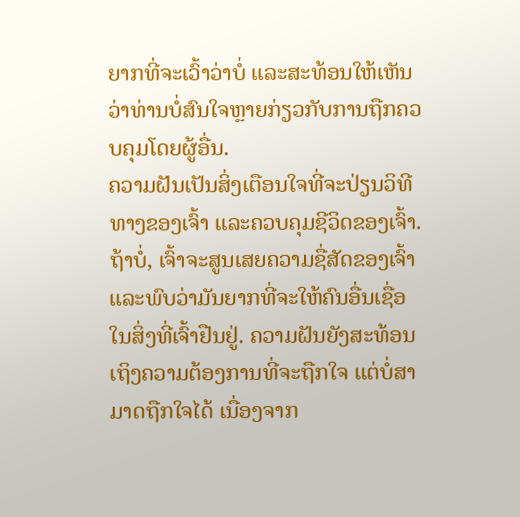ຍາກທີ່ຈະເວົ້າວ່າບໍ່ ແລະສະທ້ອນໃຫ້ເຫັນວ່າທ່ານບໍ່ສົນໃຈຫຼາຍກ່ຽວກັບການຖືກຄວບຄຸມໂດຍຜູ້ອື່ນ.
ຄວາມຝັນເປັນສິ່ງເຕືອນໃຈທີ່ຈະປ່ຽນວິທີທາງຂອງເຈົ້າ ແລະຄວບຄຸມຊີວິດຂອງເຈົ້າ. ຖ້າບໍ່, ເຈົ້າຈະສູນເສຍຄວາມຊື່ສັດຂອງເຈົ້າ ແລະພົບວ່າມັນຍາກທີ່ຈະໃຫ້ຄົນອື່ນເຊື່ອໃນສິ່ງທີ່ເຈົ້າຢືນຢູ່. ຄວາມຝັນຍັງສະທ້ອນເຖິງຄວາມຕ້ອງການທີ່ຈະຖືກໃຈ ແຕ່ບໍ່ສາມາດຖືກໃຈໄດ້ ເນື່ອງຈາກ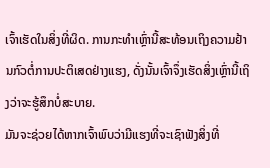ເຈົ້າເຮັດໃນສິ່ງທີ່ຜິດ. ການກະທຳເຫຼົ່ານີ້ສະທ້ອນເຖິງຄວາມຢ້ານກົວຕໍ່ການປະຕິເສດຢ່າງແຮງ, ດັ່ງນັ້ນເຈົ້າຈຶ່ງເຮັດສິ່ງເຫຼົ່ານີ້ເຖິງວ່າຈະຮູ້ສຶກບໍ່ສະບາຍ.
ມັນຈະຊ່ວຍໄດ້ຫາກເຈົ້າພົບວ່າມີແຮງທີ່ຈະເຊົາຟັງສິ່ງທີ່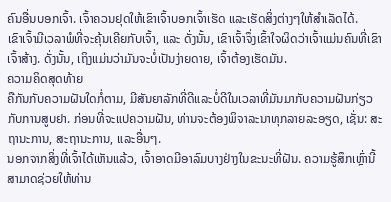ຄົນອື່ນບອກເຈົ້າ. ເຈົ້າຄວນຢຸດໃຫ້ເຂົາເຈົ້າບອກເຈົ້າເຮັດ ແລະເຮັດສິ່ງຕ່າງໆໃຫ້ສຳເລັດໄດ້.
ເຂົາເຈົ້າມີເວລາພໍທີ່ຈະຄຸ້ນເຄີຍກັບເຈົ້າ, ແລະ ດັ່ງນັ້ນ, ເຂົາເຈົ້າຈຶ່ງເຂົ້າໃຈຜິດວ່າເຈົ້າແມ່ນຄົນທີ່ເຂົາເຈົ້າສ້າງ. ດັ່ງນັ້ນ, ເຖິງແມ່ນວ່າມັນຈະບໍ່ເປັນງ່າຍດາຍ, ເຈົ້າຕ້ອງເຮັດມັນ.
ຄວາມຄິດສຸດທ້າຍ
ຄືກັນກັບຄວາມຝັນໃດກໍ່ຕາມ, ມີສັນຍາລັກທີ່ດີແລະບໍ່ດີໃນເວລາທີ່ມັນມາກັບຄວາມຝັນກ່ຽວກັບການສູບຢາ. ກ່ອນທີ່ຈະແປຄວາມຝັນ, ທ່ານຈະຕ້ອງພິຈາລະນາທຸກລາຍລະອຽດ, ເຊັ່ນ: ສະຖານະການ, ສະຖານະການ, ແລະອື່ນໆ.
ນອກຈາກສິ່ງທີ່ເຈົ້າໄດ້ເຫັນແລ້ວ, ເຈົ້າອາດມີອາລົມບາງຢ່າງໃນຂະນະທີ່ຝັນ. ຄວາມຮູ້ສຶກເຫຼົ່ານີ້ສາມາດຊ່ວຍໃຫ້ທ່ານ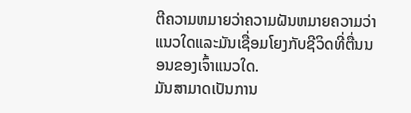ຕີຄວາມຫມາຍວ່າຄວາມຝັນຫມາຍຄວາມວ່າແນວໃດແລະມັນເຊື່ອມໂຍງກັບຊີວິດທີ່ຕື່ນນອນຂອງເຈົ້າແນວໃດ.
ມັນສາມາດເປັນການ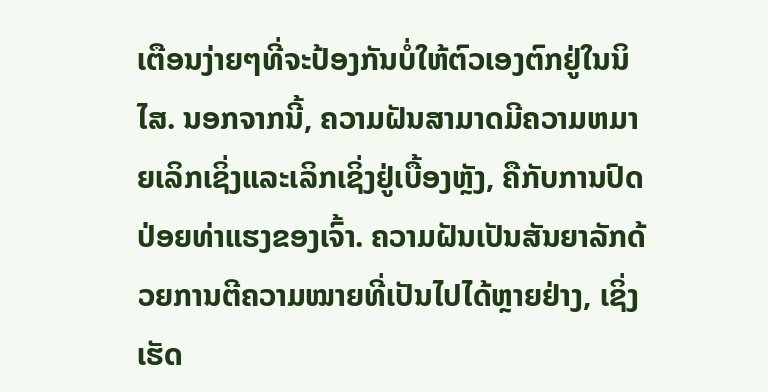ເຕືອນງ່າຍໆທີ່ຈະປ້ອງກັນບໍ່ໃຫ້ຕົວເອງຕົກຢູ່ໃນນິໄສ. ນອກຈາກນີ້, ຄວາມຝັນສາມາດມີຄວາມຫມາຍເລິກເຊິ່ງແລະເລິກເຊິ່ງຢູ່ເບື້ອງຫຼັງ, ຄືກັບການປົດປ່ອຍທ່າແຮງຂອງເຈົ້າ. ຄວາມຝັນເປັນສັນຍາລັກດ້ວຍການຕີຄວາມໝາຍທີ່ເປັນໄປໄດ້ຫຼາຍຢ່າງ, ເຊິ່ງເຮັດ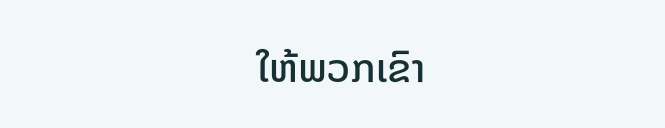ໃຫ້ພວກເຂົາ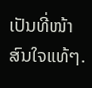ເປັນທີ່ໜ້າສົນໃຈແທ້ໆ.